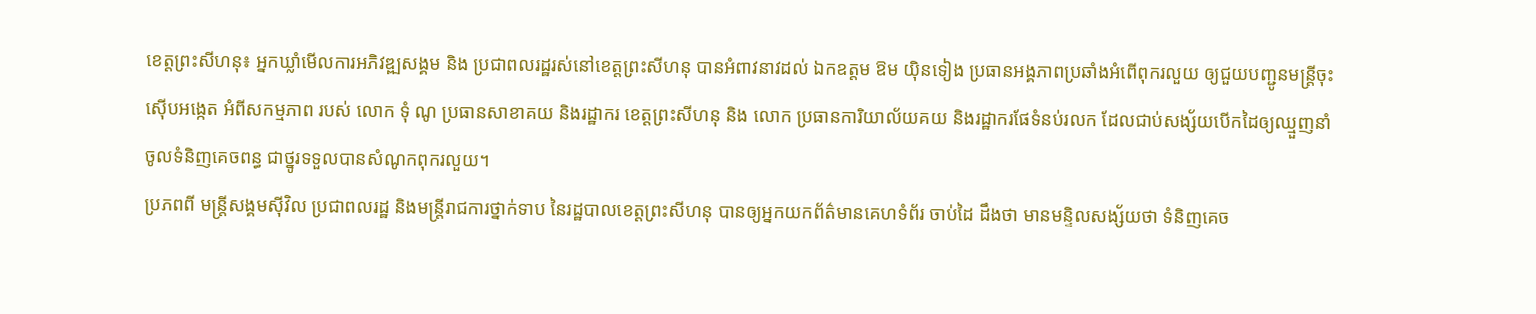ខេត្តព្រះសីហនុ៖ អ្នកឃ្លាំមើលការអភិវឌ្ឍសង្គម និង ប្រជាពលរដ្ឋរស់នៅខេត្តព្រះសីហនុ បានអំពាវនាវដល់ ឯកឧត្តម ឱម យ៉ិនទៀង ប្រធានអង្គភាពប្រឆាំងអំពើពុករលួយ ឲ្យជួយបញ្ជូនមន្ត្រីចុះស៊ើបអង្កេត អំពីសកម្មភាព របស់ លោក ទុំ ណូ ប្រធានសាខាគយ និងរដ្ឋាករ ខេត្តព្រះសីហនុ និង លោក ប្រធានការិយាល័យគយ និងរដ្ឋាករផែទំនប់រលក ដែលជាប់សង្ស័យបើកដៃឲ្យឈ្មួញនាំចូលទំនិញគេចពន្ធ ជាថ្នូរទទួលបានសំណូកពុករលួយ។
ប្រភពពី មន្ត្រីសង្គមស៊ីវិល ប្រជាពលរដ្ឋ និងមន្ត្រីរាជការថ្នាក់ទាប នៃរដ្ឋបាលខេត្តព្រះសីហនុ បានឲ្យអ្នកយកព័ត៌មានគេហទំព័រ ចាប់ដៃ ដឹងថា មានមន្ទិលសង្ស័យថា ទំនិញគេច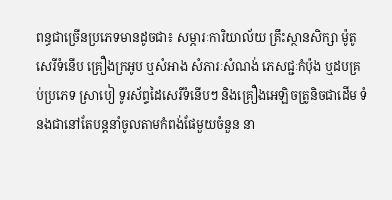ពន្ធជាច្រើនប្រភេទមានដូចជា៖ សម្ភារៈការិយាល័យ គ្រឹះស្ថានសិក្សា ម៉ូតូសេរីទំនើប គ្រឿងក្រអូប ឬសំអាង សំភារៈសំណង់ ភេសជ្ជៈកំប៉ុង ឬដបគ្រប់ប្រភេទ ស្រាបៀ ទូរស័ព្ទដៃសេរីទំនើបៗ និងគ្រឿងអេឡិចត្រូនិចជាដើម ទំនងជានៅតែបន្តនាំចូលតាមកំពង់ផែមួយចំនួន នា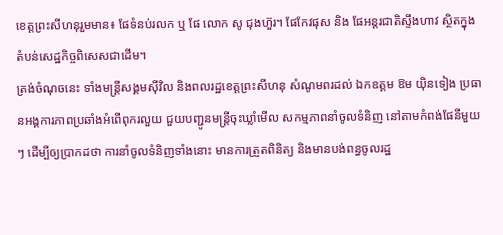ខេត្តព្រះសីហនុរួមមាន៖ ផែទំនប់រលក ឬ ផែ លោក សូ ជុងហ៊ួរ។ ផែកែវផុស និង ផែអន្តរជាតិស្ទឹងហាវ ស្ថិតក្នុងតំបន់សេដ្ឋកិច្ចពិសេសជាដើម។
ត្រង់ចំណុចនេះ ទាំងមន្ត្រីសង្គមស៊ីវិល និងពលរដ្ឋខេត្តព្រះសីហនុ សំណូមពរដល់ ឯកឧត្តម ឱម យ៉ិនទៀង ប្រធានអង្គការភាពប្រឆាំងអំពើពុករលួយ ជួយបញ្ជូនមន្ត្រីចុះឃ្លាំមើល សកម្មភាពនាំចូលទំនិញ នៅតាមកំពង់ផែនីមួយៗ ដើម្បីឲ្យប្រាកដថា ការនាំចូលទំនិញទាំងនោះ មានការត្រួតពិនិត្យ និងមានបង់ពន្ធចូលរដ្ឋ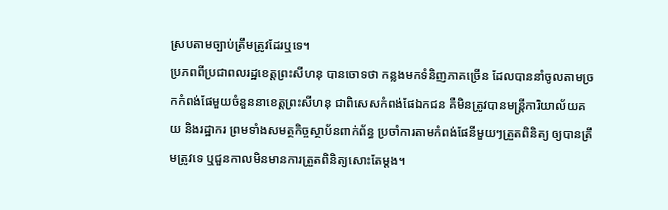ស្របតាមច្បាប់ត្រឹមត្រូវដែរឬទេ។
ប្រភពពីប្រជាពលរដ្ឋខេត្តព្រះសីហនុ បានចោទថា កន្លងមកទំនិញភាគច្រើន ដែលបាននាំចូលតាមច្រកកំពង់ផែមួយចំនួននាខេត្តព្រះសីហនុ ជាពិសេសកំពង់ផែឯកជន គឺមិនត្រូវបានមន្ត្រីការិយាល័យគយ និងរដ្ឋាករ ព្រមទាំងសមត្ថកិច្ចស្ថាប័នពាក់ព័ន្ធ ប្រចាំការតាមកំពង់ផែនីមួយៗត្រួតពិនិត្យ ឲ្យបានត្រឹមត្រូវទេ ឬជួនកាលមិនមានការត្រួតពិនិត្យសោះតែម្តង។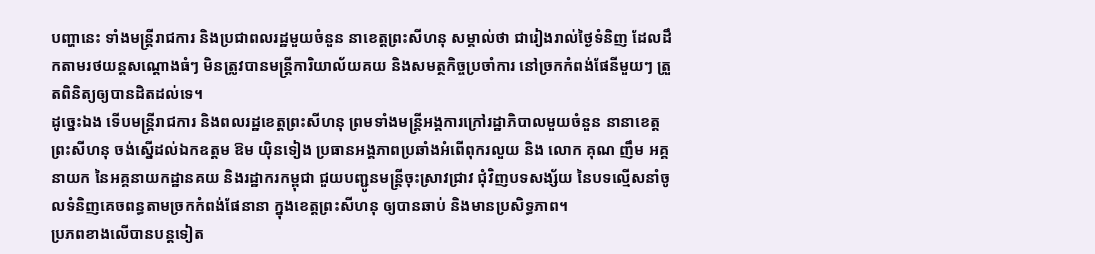បញ្ហានេះ ទាំងមន្ត្រីរាជការ និងប្រជាពលរដ្ឋមួយចំនួន នាខេត្តព្រះសីហនុ សម្គាល់ថា ជារៀងរាល់ថ្ងៃទំនិញ ដែលដឹកតាមរថយន្តសណ្តោងធំៗ មិនត្រូវបានមន្ត្រីការិយាល័យគយ និងសមត្ថកិច្ចប្រចាំការ នៅច្រកកំពង់ផែនីមួយៗ ត្រួតពិនិត្យឲ្យបានដិតដល់ទេ។
ដូច្នេះឯង ទើបមន្ត្រីរាជការ និងពលរដ្ឋខេត្តព្រះសីហនុ ព្រមទាំងមន្ត្រីអង្គការក្រៅរដ្ឋាភិបាលមួយចំនួន នានាខេត្តព្រះសីហនុ ចង់ស្នើដល់ឯកឧត្តម ឱម យ៉ិនទៀង ប្រធានអង្គភាពប្រឆាំងអំពើពុករលួយ និង លោក គុណ ញឹម អគ្គនាយក នៃអគ្គនាយកដ្ឋានគយ និងរដ្ឋាករកម្ពុជា ជួយបញ្ជូនមន្ត្រីចុះស្រាវជ្រាវ ជុំវិញបទសង្ស័យ នៃបទល្មើសនាំចូលទំនិញគេចពន្ធតាមច្រកកំពង់ផែនានា ក្នុងខេត្តព្រះសីហនុ ឲ្យបានឆាប់ និងមានប្រសិទ្ធភាព។
ប្រភពខាងលេីបានបន្តទៀត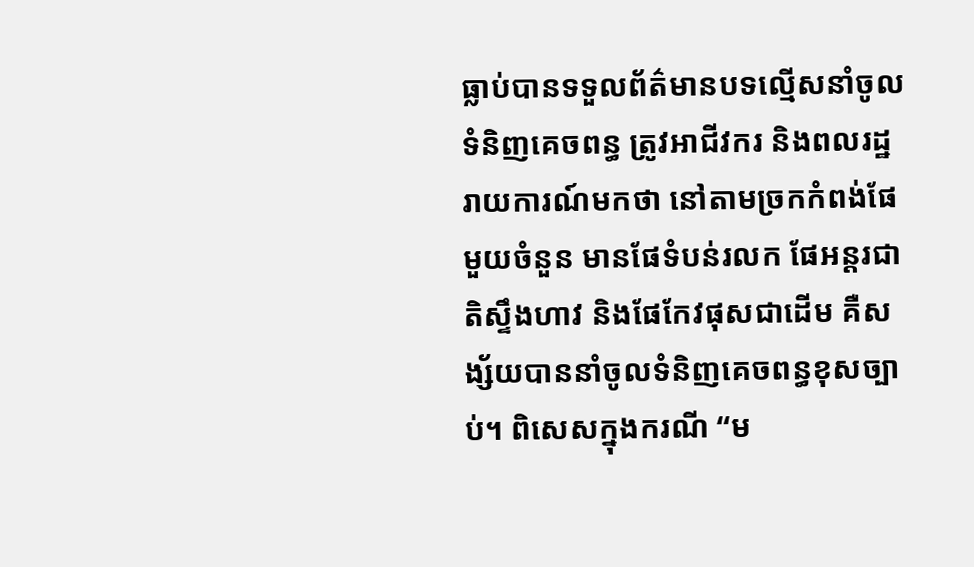ធ្លាប់បានទទួលព័ត៌មានបទល្មើសនាំចូលទំនិញគេចពន្ធ ត្រូវអាជីវករ និងពលរដ្ឋរាយការណ៍មកថា នៅតាមច្រកកំពង់ផែមួយចំនួន មានផែទំបន់រលក ផែអន្តរជាតិស្ទឹងហាវ និងផែកែវផុសជាដើម គឺសង្ស័យបាននាំចូលទំនិញគេចពន្ធខុសច្បាប់។ ពិសេសក្នុងករណី “ម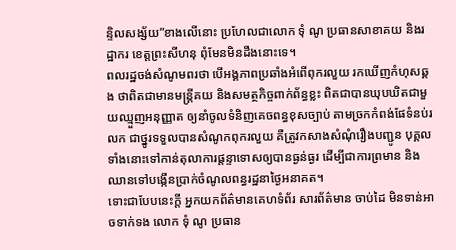ន្ទិលសង្ស័យ”ខាងលើនោះ ប្រហែលជាលោក ទុំ ណូ ប្រធានសាខាគយ និងរដ្ឋាករ ខេត្តព្រះសីហនុ ពុំមែនមិនដឹងនោះទេ។
ពលរដ្ឋចង់សំណូមពរថា បើអង្គភាពប្រឆាំងអំពើពុករលួយ រកឃើញកំហុសឆ្គង ថាពិតជាមានមន្ត្រីគយ និងសមត្ថកិច្ចពាក់ព័ន្ធខ្លះ ពិតជាបានឃុបឃិតជាមួយឈ្មួញអនុញ្ញាត ឲ្យនាំចូលទំនិញគេចពន្ធខុសច្បាប់ តាមច្រកកំពង់ផែទំនប់រលក ជាថ្នូរទទួលបានសំណូកពុករលួយ គឺត្រូវកសាងសំណុំរឿងបញ្ជូន បុគ្គលទាំងនោះទៅកាន់តុលាការផ្តន្ទាទោសឲ្យបានធ្ងន់ធ្ងរ ដើម្បីជាការព្រមាន និងឈានទៅបង្កើនប្រាក់ចំណូលពន្ធរដ្ឋនាថ្ងៃអនាគត។
ទោះជាបែបនេះក្តី អ្នកយកព័ត៌មានគេហទំព័រ សារព័ត៌មាន ចាប់ដៃ មិនទាន់អាចទាក់ទង លោក ទុំ ណូ ប្រធាន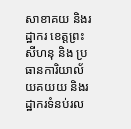សាខាគយ និងរដ្ឋាករ ខេត្តព្រះសីហនុ និង ប្រធានការិយាល័យគយយ និងរដ្ឋាករទំនប់រល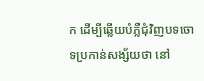ក ដើម្បីឆ្លើយបំភ្លឺជុំវិញបទចោទប្រកាន់សង្ស័យថា នៅ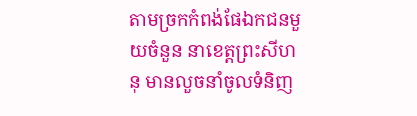តាមច្រកកំពង់ផែឯកជនមួយចំនួន នាខេត្តព្រះសីហនុ មានលួចនាំចូលទំនិញ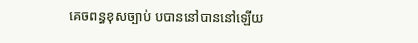គេចពន្ធខុសច្បាប់ បបាននៅបាននៅឡើយ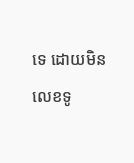ទេ ដោយមិនលេខទូ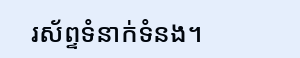រស័ព្ទទំនាក់ទំនង។